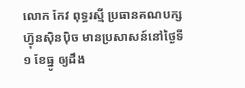លោក កែវ ពុទ្ធរស្មី ប្រធានគណបក្សហ៊្វុនស៊ិនប៉ិច មានប្រសាសន៍នៅថ្ងៃទី១ ខែធ្នូ ឲ្យដឹង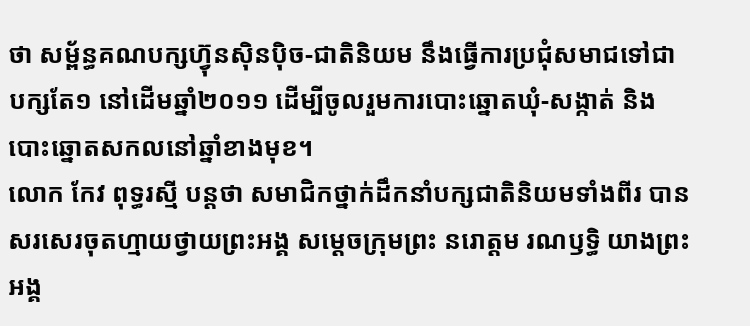ថា សម្ព័ន្ធគណបក្សហ៊្វុនស៊ិនប៉ិច-ជាតិនិយម នឹងធ្វើការប្រជុំសមាជទៅជាបក្សតែ១ នៅដើមឆ្នាំ២០១១ ដើម្បីចូលរួមការបោះឆ្នោតឃុំ-សង្កាត់ និងបោះឆ្នោតសកលនៅឆ្នាំខាងមុខ។
លោក កែវ ពុទ្ធរស្មី បន្តថា សមាជិកថ្នាក់ដឹកនាំបក្សជាតិនិយមទាំងពីរ បានសរសេរចុតហ្មាយថ្វាយព្រះអង្គ សម្ដេចក្រុមព្រះ នរោត្តម រណឫទ្ធិ យាងព្រះអង្គ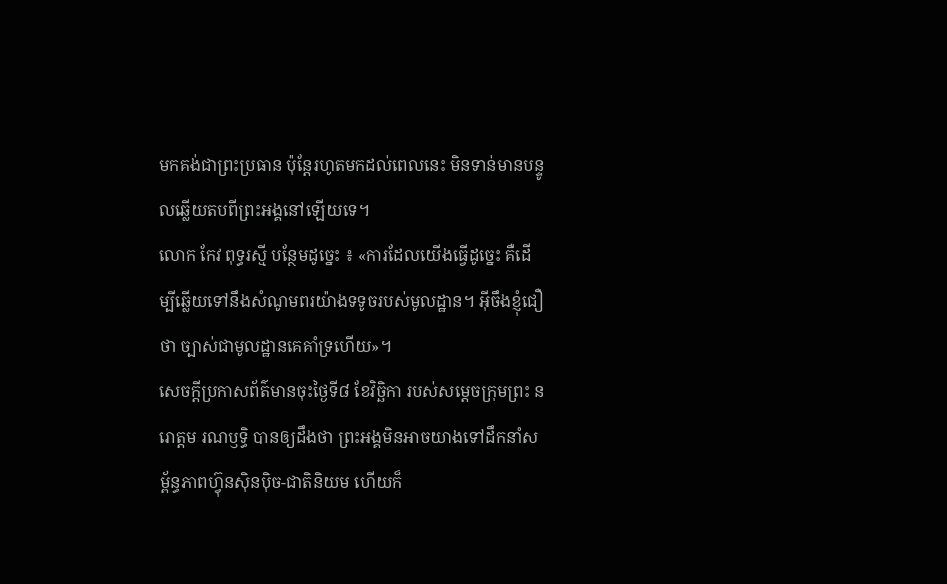មកគង់ជាព្រះប្រធាន ប៉ុន្តែរហូតមកដល់ពេលនេះ មិនទាន់មានបន្ទូលឆ្លើយតបពីព្រះអង្គនៅឡើយទេ។
លោក កែវ ពុទ្ធរស្មី បន្ថែមដូច្នេះ ៖ «ការដែលយើងធ្វើដូច្នេះ គឺដើម្បីឆ្លើយទៅនឹងសំណូមពរយ៉ាងទទូចរបស់មូលដ្ឋាន។ អ៊ីចឹងខ្ញុំជឿថា ច្បាស់ជាមូលដ្ឋានគេគាំទ្រហើយ»។
សេចក្ដីប្រកាសព័ត៌មានចុះថ្ងៃទី៨ ខែវិច្ឆិកា របស់សម្ដេចក្រុមព្រះ នរោត្តម រណឫទ្ធិ បានឲ្យដឹងថា ព្រះអង្គមិនអាចយាងទៅដឹកនាំសម្ព័ន្ធភាពហ៊្វុនស៊ិនប៉ិច-ជាតិនិយម ហើយក៏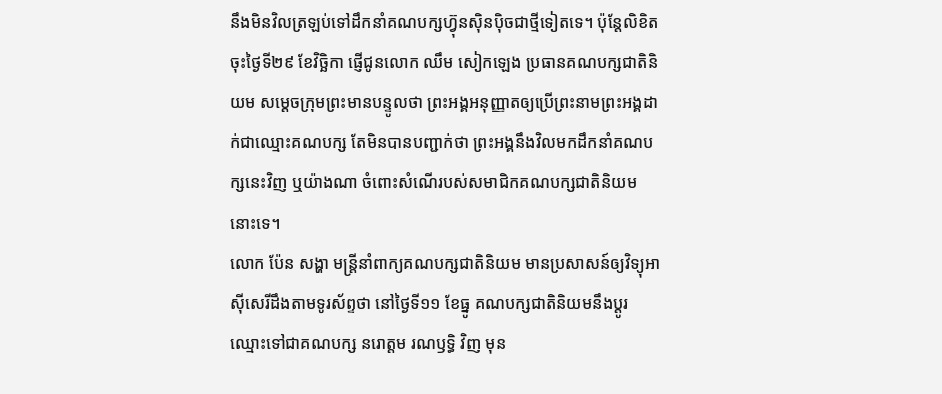នឹងមិនវិលត្រឡប់ទៅដឹកនាំគណបក្សហ៊្វុនស៊ិនប៉ិចជាថ្មីទៀតទេ។ ប៉ុន្តែលិខិតចុះថ្ងៃទី២៩ ខែវិច្ឆិកា ផ្ញើជូនលោក ឈឹម សៀកឡេង ប្រធានគណបក្សជាតិនិយម សម្ដេចក្រុមព្រះមានបន្ទូលថា ព្រះអង្គអនុញ្ញាតឲ្យប្រើព្រះនាមព្រះអង្គដាក់ជាឈ្មោះគណបក្ស តែមិនបានបញ្ជាក់ថា ព្រះអង្គនឹងវិលមកដឹកនាំគណបក្សនេះវិញ ឬយ៉ាងណា ចំពោះសំណើរបស់សមាជិកគណបក្សជាតិនិយមនោះទេ។
លោក ប៉ែន សង្ហា មន្ត្រីនាំពាក្យគណបក្សជាតិនិយម មានប្រសាសន៍ឲ្យវិទ្យុអាស៊ីសេរីដឹងតាមទូរស័ព្ទថា នៅថ្ងៃទី១១ ខែធ្នូ គណបក្សជាតិនិយមនឹងប្ដូរឈ្មោះទៅជាគណបក្ស នរោត្តម រណឫទ្ធិ វិញ មុន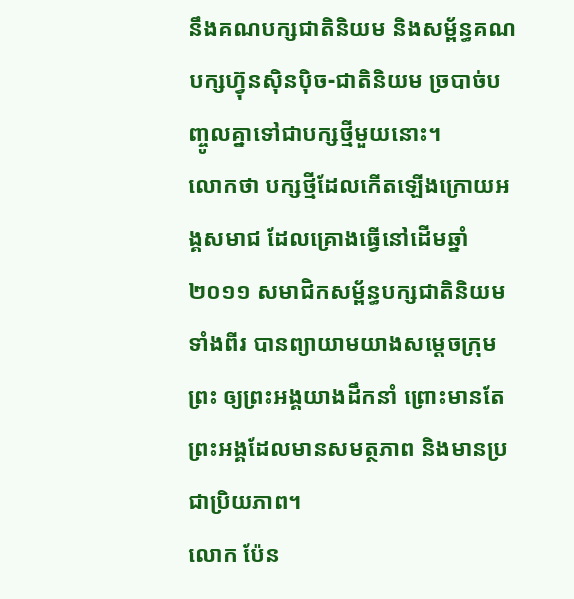នឹងគណបក្សជាតិនិយម និងសម្ព័ន្ធគណបក្សហ៊្វុនស៊ិនប៉ិច-ជាតិនិយម ច្របាច់បញ្ចូលគ្នាទៅជាបក្សថ្មីមួយនោះ។
លោកថា បក្សថ្មីដែលកើតឡើងក្រោយអង្គសមាជ ដែលគ្រោងធ្វើនៅដើមឆ្នាំ២០១១ សមាជិកសម្ព័ន្ធបក្សជាតិនិយមទាំងពីរ បានព្យាយាមយាងសម្ដេចក្រុមព្រះ ឲ្យព្រះអង្គយាងដឹកនាំ ព្រោះមានតែព្រះអង្គដែលមានសមត្ថភាព និងមានប្រជាប្រិយភាព។
លោក ប៉ែន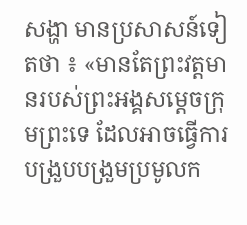សង្ហា មានប្រសាសន៍ទៀតថា ៖ «មានតែព្រះវត្តមានរបស់ព្រះអង្គសម្ដេចក្រុមព្រះទេ ដែលអាចធ្វើការបង្រួបបង្រួមប្រមូលក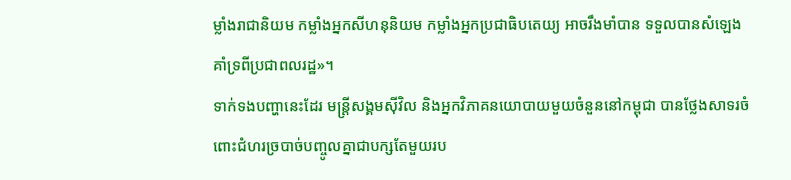ម្លាំងរាជានិយម កម្លាំងអ្នកសីហនុនិយម កម្លាំងអ្នកប្រជាធិបតេយ្យ អាចរឹងមាំបាន ទទួលបានសំឡេងគាំទ្រពីប្រជាពលរដ្ឋ»។
ទាក់ទងបញ្ហានេះដែរ មន្ត្រីសង្គមស៊ីវិល និងអ្នកវិភាគនយោបាយមួយចំនួននៅកម្ពុជា បានថ្លែងសាទរចំពោះជំហរច្របាច់បញ្ចូលគ្នាជាបក្សតែមួយរប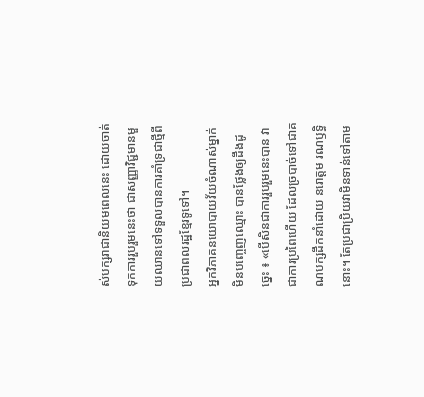ស់បក្សរាជានិយមពេលនេះ ដោយចាត់ទុកការរួបរួមនេះថា ជាសញ្ញាវិជ្ជមានមួយឈានទៅទទួលបានការគាំទ្រជាថ្មីពីប្រជាពលរដ្ឋខ្មែរទូទៅ។
អ្នកវិភាគនយោបាយវ័យចំណាស់ម្នាក់មិនបញ្ចេញឈ្មោះ បានថ្លែងឲ្យដឹងដូច្នេះ ៖ «បើសិនជាការរួបរួមនេះបាន វាជាការប្រពៃហើយ ដែលច្របាច់ទៅជាគណបក្សដឹកនាំដោយ នរោត្តម រណឫទ្ធិនោះ។ តែប្រជាប្រិយវាមិនទាន់ទៅតាម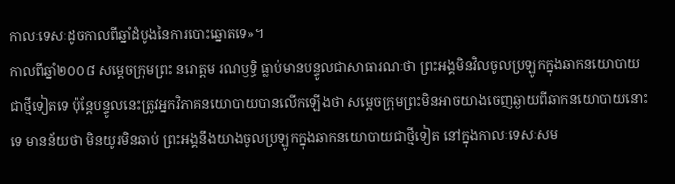កាលៈទេសៈដូចកាលពីឆ្នាំដំបូងនៃការបោះឆ្នោតទេ»។
កាលពីឆ្នាំ២០០៨ សម្ដេចក្រុមព្រះ នរោត្តម រណឫទ្ធិ ធ្លាប់មានបន្ទូលជាសាធារណៈថា ព្រះអង្គមិនវិលចូលប្រឡូកក្នុងឆាកនយោបាយជាថ្មីទៀតទេ ប៉ុន្តែបន្ទូលនេះត្រូវអ្នកវិភាគនយោបាយបានលើកឡើងថា សម្ដេចក្រុមព្រះមិនអាចយាងចេញឆ្ងាយពីឆាកនយោបាយនោះទេ មានន័យថា មិនយូរមិនឆាប់ ព្រះអង្គនឹងយាងចូលប្រឡូកក្នុងឆាកនយោបាយជាថ្មីទៀត នៅក្នុងកាលៈទេសៈសម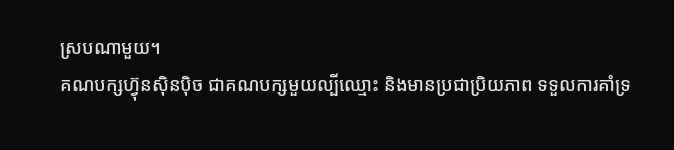ស្របណាមួយ។
គណបក្សហ៊្វុនស៊ិនប៉ិច ជាគណបក្សមួយល្បីឈ្មោះ និងមានប្រជាប្រិយភាព ទទួលការគាំទ្រ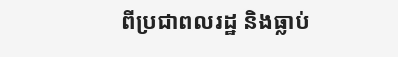ពីប្រជាពលរដ្ឋ និងធ្លាប់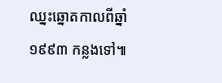ឈ្នះឆ្នោតកាលពីឆ្នាំ១៩៩៣ កន្លងទៅ៕